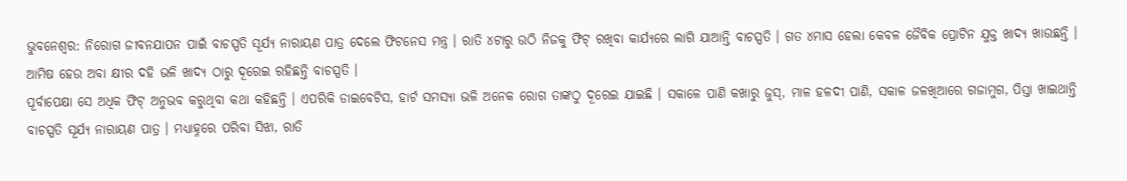ଭୁବନେଶ୍ବର: ନିରୋଗ ଜୀବନଯାପନ ପାଇଁ ବାଚସ୍ପତି ସୂର୍ଯ୍ୟ ନାରାୟଣ ପାତ୍ର ଦେଲେ ଫିଟନେସ ମନ୍ତ୍ର । ରାତି ୪ଟାରୁ ଉଠି ନିଜକୁ ଫିଟ୍ ରଖିବା କାର୍ଯ୍ୟରେ ଲାଗି ଯାଆନ୍ତି ବାଚସ୍ପତି । ଗତ ୪ମାସ ହେଲା କେବଳ ଜୈବିକ ପ୍ରୋଟିନ ଯୁକ୍ତ ଖାଦ୍ୟ ଖାଉଛନ୍ତି । ଆମିଷ ହେଉ ଅବା କ୍ଷୀର ଦହି ଭଳି ଖାଦ୍ୟ ଠାରୁ ଦୂରେଇ ରହିଛନ୍ତି ବାଚସ୍ପତି ।
ପୂର୍ବାପେକ୍ଷା ସେ ଅଧିକ ଫିଟ୍ ଅନୁଭବ କରୁଥିବା କଥା କହିଛନ୍ତି । ଏପରିକି ଡାଇବେଟିସ, ହାର୍ଟ ସମସ୍ୟା ଭଳି ଅନେକ ରୋଗ ତାଙ୍କଠୁ ଦୂରେଇ ଯାଇଛି । ସକାଳେ ପାଣି କଖାରୁ ଜୁସ୍, ମାଳ ହଳଦୀ ପାଣି, ସକାଳ ଜଳଖିଆରେ ଗଜାମୁଗ, ପିସ୍ତା ଖାଇଥାନ୍ତି ବାଚସ୍ପତି ସୂର୍ଯ୍ୟ ନାରାୟଣ ପାତ୍ର । ମଧ୍ୟାହ୍ନରେ ପରିବା ସିଝା, ରାତି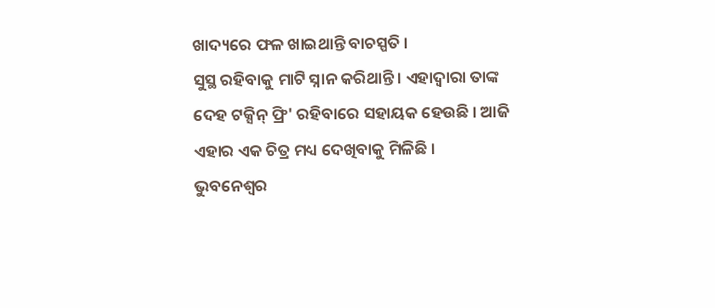ଖାଦ୍ୟରେ ଫଳ ଖାଇଥାନ୍ତି ବାଚସ୍ପତି ।
ସୁସ୍ଥ ରହିବାକୁ ମାଟି ସ୍ନାନ କରିଥାନ୍ତି । ଏହାଦ୍ବାରା ତାଙ୍କ ଦେହ ଟକ୍ସିନ୍ ଫ୍ରି' ରହିବାରେ ସହାୟକ ହେଉଛି । ଆଜି ଏହାର ଏକ ଚିତ୍ର ମଧ୍ୟ ଦେଖିବାକୁ ମିଳିଛି ।
ଭୁବନେଶ୍ବର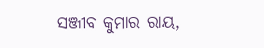ସଞ୍ଜୀବ କୁମାର ରାୟ,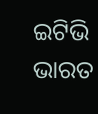ଇଟିଭି ଭାରତ